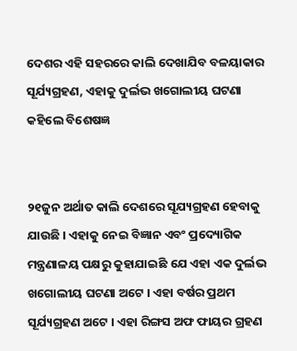ଦେଶର ଏହି ସହରରେ କାଲି ଦେଖାଯିବ ବଳୟାକାର ସୂର୍ଯ୍ୟଗ୍ରହଣ, ଏହାକୁ ଦୁର୍ଲଭ ଖଗୋଲୀୟ ଘଟଣା କହିଲେ ବିଶେଷଜ୍ଞ


୨୧ଜୁନ ଅର୍ଥାତ କାଲି ଦେଶରେ ସୂଯ୍ୟଗ୍ରହଣ ହେବାକୁ ଯାଉଛି । ଏହାକୁ ନେଇ ବିଜ୍ଞାନ ଏବଂ ପ୍ରଦ୍ୟୋଗିକ ମନ୍ତ୍ରଣାଳୟ ପକ୍ଷରୁ କୁହାଯାଇଛି ଯେ ଏହା ଏକ ଦୁର୍ଲଭ ଖଗୋଲୀୟ ଘଟଣା ଅଟେ । ଏହା ବର୍ଷର ପ୍ରଥମ ସୂର୍ଯ୍ୟଗ୍ରହଣ ଅଟେ । ଏହା ରିଙ୍ଗସ ଅଫ ଫାୟର ଗ୍ରହଣ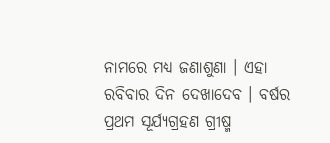ନାମରେ ମଧ୍ୟ ଜଣାଶୁଣା । ଏହା ରବିବାର ଦିନ ଦେଖାଦେବ । ବର୍ଷର ପ୍ରଥମ ସୂର୍ଯ୍ୟଗ୍ରହଣ ଗ୍ରୀଷ୍ମ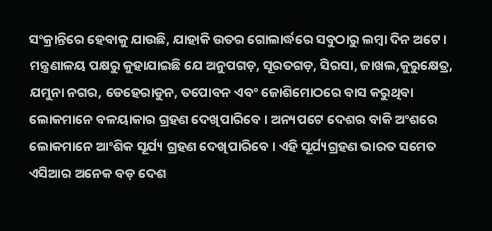ସଂକ୍ରାନ୍ତିରେ ହେବାକୁ ଯାଉଛି, ଯାହାକି ଉତର ଗୋଲାର୍ଦ୍ଧରେ ସବୁଠାରୁ ଲମ୍ବା ଦିନ ଅଟେ ।
ମନ୍ତ୍ରଣାଳୟ ପକ୍ଷରୁ କୁହାଯାଇଛି ଯେ ଅନୁପଗଡ଼, ସୂରତଗଡ଼, ସିରସା, ଜାଖଲ,କୁରୁକ୍ଷେତ୍ର, ଯମୁନା ନଗର, ଡେହେରାଡୁନ, ତପୋବନ ଏବଂ ଜୋଶିମୋଠରେ ବାସ କରୁଥିବା ଲୋକମାନେ ବଳୟାକାର ଗ୍ରହଣ ଦେଖିପାରିବେ । ଅନ୍ୟପଟେ ଦେଶର ବାକି ଅଂଶରେ ଲୋକମାନେ ଆଂଶିକ ସୂର୍ଯ୍ୟ ଗ୍ରହଣ ଦେଖିପାରିବେ । ଏହି ସୂର୍ଯ୍ୟଗ୍ରହଣ ଭାରତ ସମେତ ଏସିଆର ଅନେକ ବଡ଼ ଦେଶ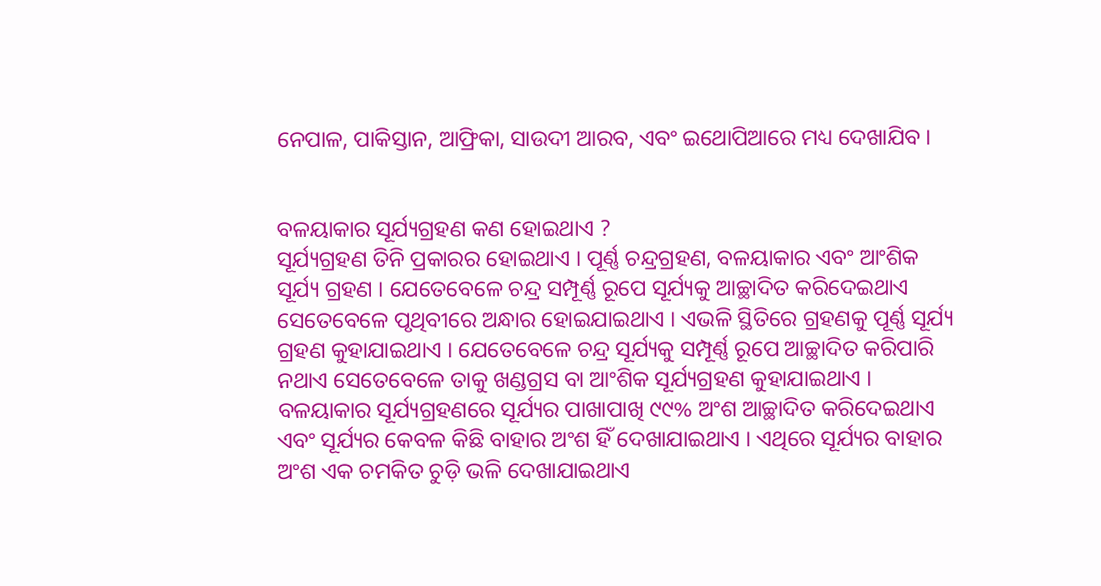ନେପାଳ, ପାକିସ୍ତାନ, ଆଫ୍ରିକା, ସାଉଦୀ ଆରବ, ଏବଂ ଇଥୋପିଆରେ ମଧ୍ୟ ଦେଖାଯିବ ।


ବଳୟାକାର ସୂର୍ଯ୍ୟଗ୍ରହଣ କଣ ହୋଇଥାଏ ?
ସୂର୍ଯ୍ୟଗ୍ରହଣ ତିନି ପ୍ରକାରର ହୋଇଥାଏ । ପୂର୍ଣ୍ଣ ଚନ୍ଦ୍ରଗ୍ରହଣ, ବଳୟାକାର ଏବଂ ଆଂଶିକ ସୂର୍ଯ୍ୟ ଗ୍ରହଣ । ଯେତେବେଳେ ଚନ୍ଦ୍ର ସମ୍ପୂର୍ଣ୍ଣ ରୂପେ ସୂର୍ଯ୍ୟକୁ ଆଚ୍ଛାଦିତ କରିଦେଇଥାଏ ସେତେବେଳେ ପୃଥିବୀରେ ଅନ୍ଧାର ହୋଇଯାଇଥାଏ । ଏଭଳି ସ୍ଥିତିରେ ଗ୍ରହଣକୁ ପୂର୍ଣ୍ଣ ସୂର୍ଯ୍ୟ ଗ୍ରହଣ କୁହାଯାଇଥାଏ । ଯେତେବେଳେ ଚନ୍ଦ୍ର ସୂର୍ଯ୍ୟକୁ ସମ୍ପୂର୍ଣ୍ଣ ରୂପେ ଆଚ୍ଛାଦିତ କରିପାରି ନଥାଏ ସେତେବେଳେ ତାକୁ ଖଣ୍ଡଗ୍ରସ ବା ଆଂଶିକ ସୂର୍ଯ୍ୟଗ୍ରହଣ କୁହାଯାଇଥାଏ । ବଳୟାକାର ସୂର୍ଯ୍ୟଗ୍ରହଣରେ ସୂର୍ଯ୍ୟର ପାଖାପାଖି ୯୯% ଅଂଶ ଆଚ୍ଛାଦିତ କରିଦେଇଥାଏ ଏବଂ ସୂର୍ଯ୍ୟର କେବଳ କିଛି ବାହାର ଅଂଶ ହିଁ ଦେଖାଯାଇଥାଏ । ଏଥିରେ ସୂର୍ଯ୍ୟର ବାହାର ଅଂଶ ଏକ ଚମକିତ ଚୁଡ଼ି ଭଳି ଦେଖାଯାଇଥାଏ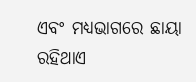ଏବଂ ମଧ୍ୟଭାଗରେ ଛାୟା ରହିଥାଏ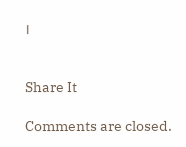।


Share It

Comments are closed.